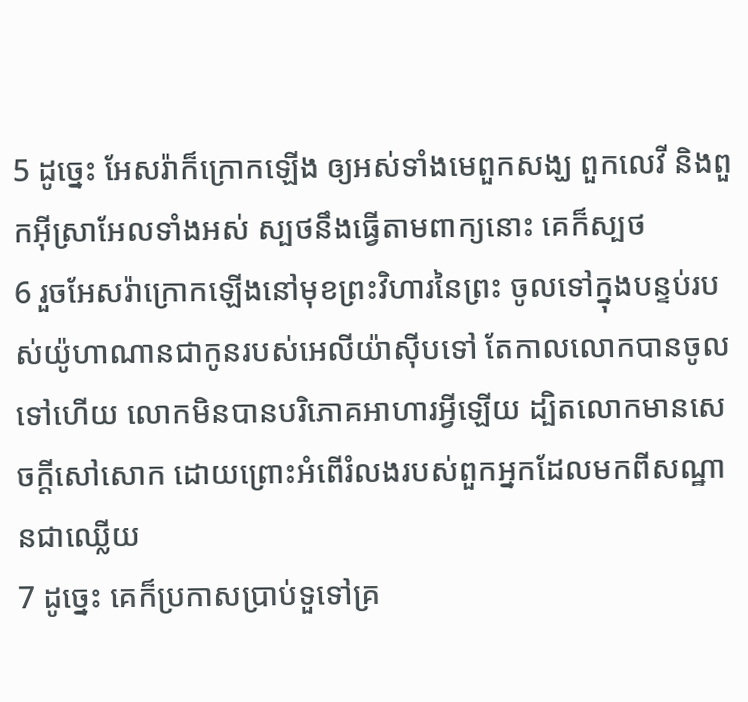5 ដូច្នេះ អែសរ៉ាក៏ក្រោកឡើង ឲ្យអស់ទាំងមេពួកសង្ឃ ពួកលេវី និងពួកអ៊ីស្រាអែលទាំងអស់ ស្បថនឹងធ្វើតាមពាក្យនោះ គេក៏ស្បថ
6 រួចអែសរ៉ាក្រោកឡើងនៅមុខព្រះវិហារនៃព្រះ ចូលទៅក្នុងបន្ទប់របស់យ៉ូហាណានជាកូនរបស់អេលីយ៉ាស៊ីបទៅ តែកាលលោកបានចូលទៅហើយ លោកមិនបានបរិភោគអាហារអ្វីឡើយ ដ្បិតលោកមានសេចក្តីសៅសោក ដោយព្រោះអំពើរំលងរបស់ពួកអ្នកដែលមកពីសណ្ឋានជាឈ្លើយ
7 ដូច្នេះ គេក៏ប្រកាសប្រាប់ទួទៅគ្រ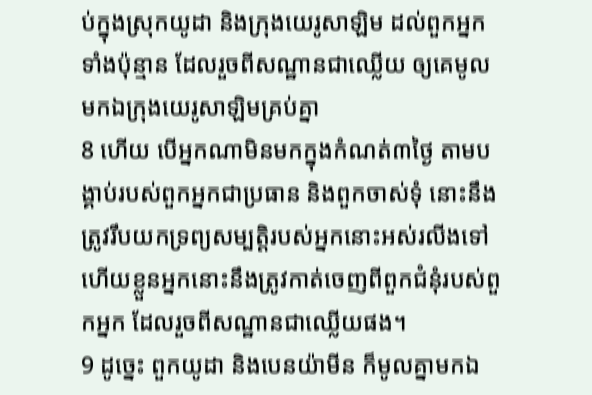ប់ក្នុងស្រុកយូដា និងក្រុងយេរូសាឡិម ដល់ពួកអ្នកទាំងប៉ុន្មាន ដែលរួចពីសណ្ឋានជាឈ្លើយ ឲ្យគេមូលមកឯក្រុងយេរូសាឡិមគ្រប់គ្នា
8 ហើយ បើអ្នកណាមិនមកក្នុងកំណត់៣ថ្ងៃ តាមបង្គាប់របស់ពួកអ្នកជាប្រធាន និងពួកចាស់ទុំ នោះនឹងត្រូវរឹបយកទ្រព្យសម្បត្តិរបស់អ្នកនោះអស់រលីងទៅ ហើយខ្លួនអ្នកនោះនឹងត្រូវកាត់ចេញពីពួកជំនុំរបស់ពួកអ្នក ដែលរួចពីសណ្ឋានជាឈ្លើយផង។
9 ដូច្នេះ ពួកយូដា និងបេនយ៉ាមីន ក៏មូលគ្នាមកឯ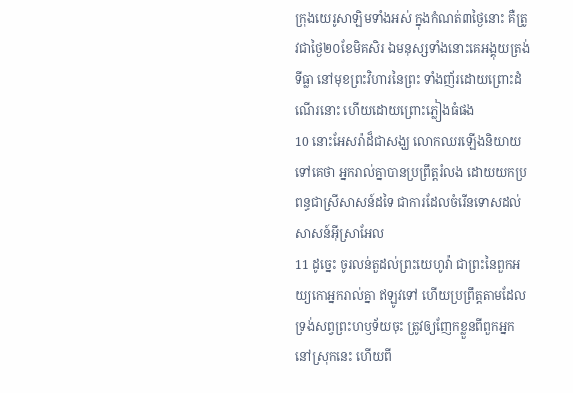ក្រុងយេរូសាឡិមទាំងអស់ ក្នុងកំណត់៣ថ្ងៃនោះ គឺត្រូវជាថ្ងៃ២០ខែមិគសិរ ឯមនុស្សទាំងនោះគេអង្គុយត្រង់ទីធ្លា នៅមុខព្រះវិហារនៃព្រះ ទាំងញ័រដោយព្រោះដំណើរនោះ ហើយដោយព្រោះភ្លៀងធំផង
10 នោះអែសរ៉ាដ៏ជាសង្ឃ លោកឈរឡើងនិយាយទៅគេថា អ្នករាល់គ្នាបានប្រព្រឹត្តរំលង ដោយយកប្រពន្ធជាស្រីសាសន៍ដទៃ ជាការដែលចំរើនទោសដល់សាសន៍អ៊ីស្រាអែល
11 ដូច្នេះ ចូរលន់តួដល់ព្រះយេហូវ៉ា ជាព្រះនៃពួកអយ្យកោអ្នករាល់គ្នា ឥឡូវទៅ ហើយប្រព្រឹត្តតាមដែលទ្រង់សព្វព្រះហឫទ័យចុះ ត្រូវឲ្យញែកខ្លួនពីពួកអ្នកនៅស្រុកនេះ ហើយពី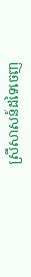ស្រីសាសន៍ដទៃចេញ